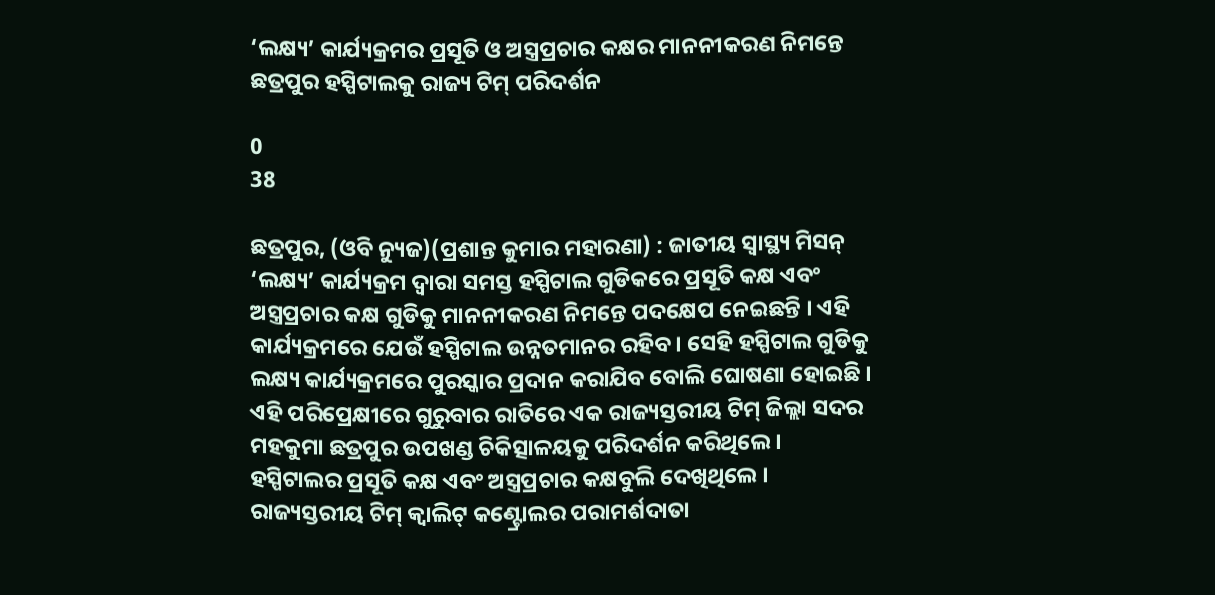‘ଲକ୍ଷ୍ୟ’ କାର୍ଯ୍ୟକ୍ରମର ପ୍ରସୂତି ଓ ଅସ୍ତ୍ରପ୍ରଚାର କକ୍ଷର ମାନନୀକରଣ ନିମନ୍ତେ ଛତ୍ରପୁର ହସ୍ପିଟାଲକୁ ରାଜ୍ୟ ଟିମ୍ ପରିଦର୍ଶନ

0
38

ଛତ୍ରପୁର, (ଓବି ନ୍ୟୁଜ)(ପ୍ରଶାନ୍ତ କୁମାର ମହାରଣା) : ଜାତୀୟ ସ୍ୱାସ୍ଥ୍ୟ ମିସନ୍ ‘ଲକ୍ଷ୍ୟ’ କାର୍ଯ୍ୟକ୍ରମ ଦ୍ୱାରା ସମସ୍ତ ହସ୍ପିଟାଲ ଗୁଡିକରେ ପ୍ରସୂତି କକ୍ଷ ଏବଂ ଅସ୍ତ୍ରପ୍ରଚାର କକ୍ଷ ଗୁଡିକୁ ମାନନୀକରଣ ନିମନ୍ତେ ପଦକ୍ଷେପ ନେଇଛନ୍ତି । ଏହି କାର୍ଯ୍ୟକ୍ରମରେ ଯେଉଁ ହସ୍ପିଟାଲ ଉନ୍ନତମାନର ରହିବ । ସେହି ହସ୍ପିଟାଲ ଗୁଡିକୁ ଲକ୍ଷ୍ୟ କାର୍ଯ୍ୟକ୍ରମରେ ପୁରସ୍କାର ପ୍ରଦାନ କରାଯିବ ବୋଲି ଘୋଷଣା ହୋଇଛି । ଏହି ପରିପ୍ରେକ୍ଷୀରେ ଗୁରୁବାର ରାତିରେ ଏକ ରାଜ୍ୟସ୍ତରୀୟ ଟିମ୍ ଜିଲ୍ଲା ସଦର ମହକୁମା ଛତ୍ରପୁର ଉପଖଣ୍ଡ ଚିକିତ୍ସାଳୟକୁ ପରିଦର୍ଶନ କରିଥିଲେ । ହସ୍ପିଟାଲର ପ୍ରସୂତି କକ୍ଷ ଏବଂ ଅସ୍ତ୍ରପ୍ରଚାର କକ୍ଷବୁଲି ଦେଖିଥିଲେ । ରାଜ୍ୟସ୍ତରୀୟ ଟିମ୍ କ୍ୱାଲିଟ୍ କଣ୍ଟ୍ରୋଲର ପରାମର୍ଶଦାତା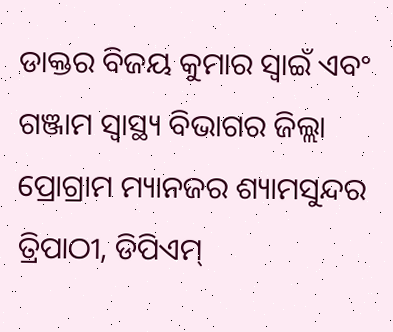ଡାକ୍ତର ବିଜୟ କୁମାର ସ୍ୱାଇଁ ଏବଂ ଗଞ୍ଜାମ ସ୍ୱାସ୍ଥ୍ୟ ବିଭାଗର ଜିଲ୍ଲା ପ୍ରୋଗ୍ରାମ ମ୍ୟାନଜର ଶ୍ୟାମସୁନ୍ଦର ତ୍ରିପାଠୀ, ଡିପିଏମ୍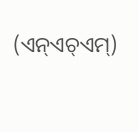(ଏନ୍ଏଚ୍ଏମ୍)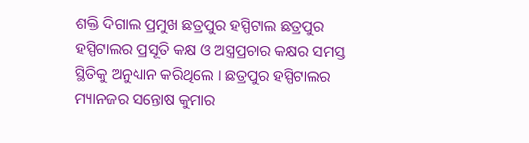ଶକ୍ତି ଦିଗାଲ ପ୍ରମୁଖ ଛତ୍ରପୁର ହସ୍ପିଟାଲ ଛତ୍ରପୁର ହସ୍ପିଟାଲର ପ୍ରସୂତି କକ୍ଷ ଓ ଅସ୍ତ୍ରପ୍ରଚାର କକ୍ଷର ସମସ୍ତ ସ୍ଥିତିକୁ ଅନୁଧ୍ୟାନ କରିଥିଲେ । ଛତ୍ରପୁର ହସ୍ପିଟାଲର ମ୍ୟାନଜର ସନ୍ତୋଷ କୁମାର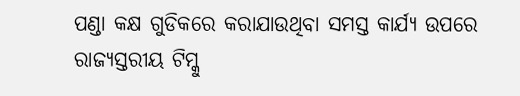ପଣ୍ଡା କକ୍ଷ ଗୁଡିକରେ କରାଯାଉଥିବା ସମସ୍ତ କାର୍ଯ୍ୟ ଉପରେ ରାଜ୍ୟସ୍ତରୀୟ ଟିମ୍କୁ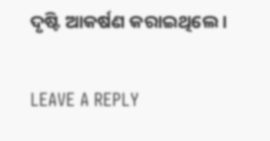ଦୃଷ୍ଟି ଆକର୍ଷଣ କରାଇଥିଲେ ।

LEAVE A REPLY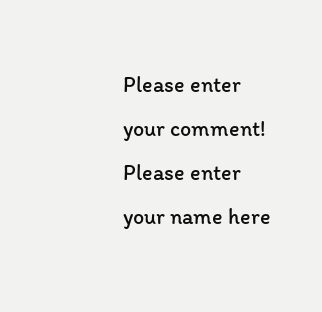Please enter your comment!
Please enter your name here